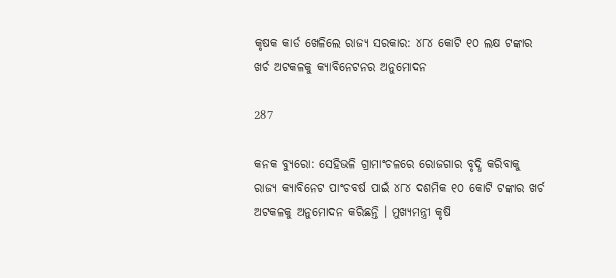କୃଷକ କାର୍ଡ ଖେଳିଲେ ରାଜ୍ୟ ସରକାର: ୪୮୪ କୋଟି ୧୦ ଲକ୍ଷ ଟଙ୍କାର ଖର୍ଚ ଅଟକଳକୁ କ୍ୟାବିନେଟନର ଅନୁମୋଦନ

287

କନକ ବ୍ୟୁରୋ: ସେହିଭଳି ଗ୍ରାମାଂଚଳରେ ରୋଜଗାର ବୃଦ୍ଧି କରିବାକୁ ରାଜ୍ୟ କ୍ୟାବିନେଟ ପାଂଚବର୍ଷ ପାଇଁ ୪୮୪ ଦଶମିକ ୧୦ କୋଟି ଟଙ୍କାର ଖର୍ଚ ଅଟକଳକୁ ଅନୁମୋଦନ କରିଛନ୍ତି । ମୁଖ୍ୟମନ୍ତ୍ରୀ କୃଷି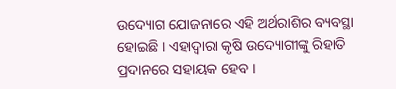ଉଦ୍ୟୋଗ ଯୋଜନାରେ ଏହି ଅର୍ଥରାଶିର ବ୍ୟବସ୍ଥା ହୋଇଛି । ଏହାଦ୍ୱାରା କୃଷି ଉଦ୍ୟୋଗୀଙ୍କୁ ରିହାତି ପ୍ରଦାନରେ ସହାୟକ ହେବ ।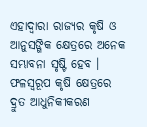ଏହାଦ୍ୱାରା ରାଜ୍ୟର କୃଷି ଓ ଆନୁସଙ୍ଗିକ କ୍ଷେତ୍ରରେ ଅନେକ ସମ୍ଭାବନା ସୃଷ୍ଟି ହେବ । ଫଳସ୍ୱରୂପ କୃଷି କ୍ଷେତ୍ରରେ ଦ୍ରୁତ ଆଧୁନିକୀକରଣ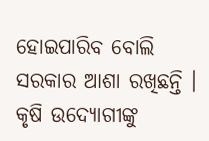ହୋଇପାରିବ ବୋଲି ସରକାର ଆଶା ରଖିଛନ୍ତି । କୃଷି ଉଦ୍ୟୋଗୀଙ୍କୁ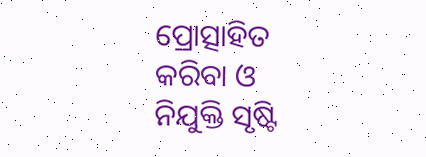ପ୍ରୋତ୍ସାହିତ କରିବା ଓ ନିଯୁକ୍ତି ସୃଷ୍ଟି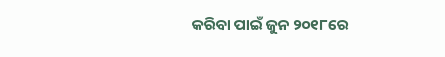କରିବା ପାଇଁ ଜୁନ ୨୦୧୮ରେ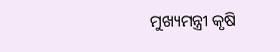ମୁଖ୍ୟମନ୍ତ୍ରୀ କୃଷି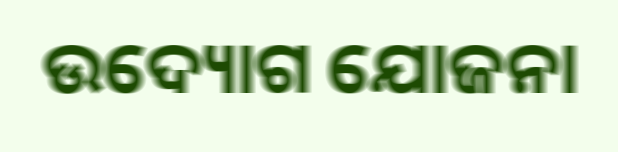ଉଦ୍ୟୋଗ ଯୋଜନା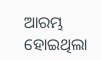ଆରମ୍ଭ ହୋଇଥିଲା